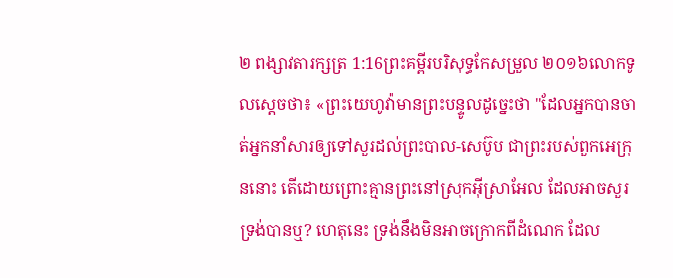២ ពង្សាវតារក្សត្រ 1:16ព្រះគម្ពីរបរិសុទ្ធកែសម្រួល ២០១៦លោកទូលស្តេចថា៖ «ព្រះយេហូវ៉ាមានព្រះបន្ទូលដូច្នេះថា "ដែលអ្នកបានចាត់អ្នកនាំសារឲ្យទៅសួរដល់ព្រះបាល-សេប៊ូប ជាព្រះរបស់ពួកអេក្រុននោះ តើដោយព្រោះគ្មានព្រះនៅស្រុកអ៊ីស្រាអែល ដែលអាចសួរទ្រង់បានឬ? ហេតុនេះ ទ្រង់នឹងមិនអាចក្រោកពីដំណេក ដែល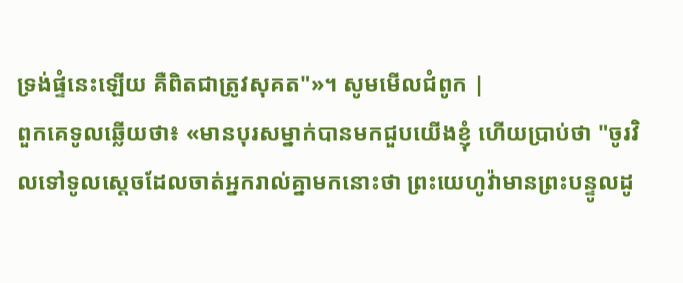ទ្រង់ផ្ទំនេះឡើយ គឺពិតជាត្រូវសុគត"»។ សូមមើលជំពូក |
ពួកគេទូលឆ្លើយថា៖ «មានបុរសម្នាក់បានមកជួបយើងខ្ញុំ ហើយប្រាប់ថា "ចូរវិលទៅទូលស្តេចដែលចាត់អ្នករាល់គ្នាមកនោះថា ព្រះយេហូវ៉ាមានព្រះបន្ទូលដូ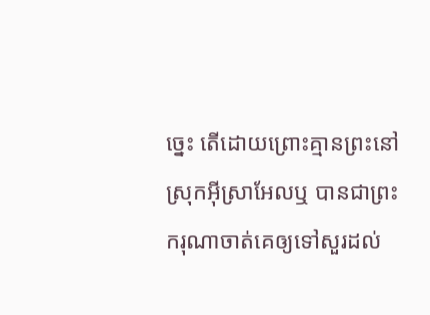ច្នេះ តើដោយព្រោះគ្មានព្រះនៅស្រុកអ៊ីស្រាអែលឬ បានជាព្រះករុណាចាត់គេឲ្យទៅសួរដល់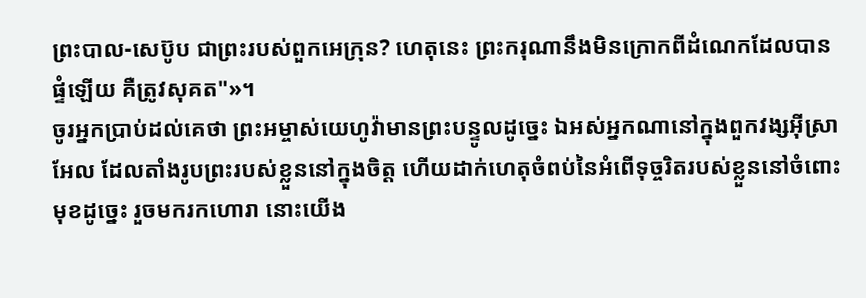ព្រះបាល-សេប៊ូប ជាព្រះរបស់ពួកអេក្រុន? ហេតុនេះ ព្រះករុណានឹងមិនក្រោកពីដំណេកដែលបានផ្ទំឡើយ គឺត្រូវសុគត"»។
ចូរអ្នកប្រាប់ដល់គេថា ព្រះអម្ចាស់យេហូវ៉ាមានព្រះបន្ទូលដូច្នេះ ឯអស់អ្នកណានៅក្នុងពួកវង្សអ៊ីស្រាអែល ដែលតាំងរូបព្រះរបស់ខ្លួននៅក្នុងចិត្ត ហើយដាក់ហេតុចំពប់នៃអំពើទុច្ចរិតរបស់ខ្លួននៅចំពោះមុខដូច្នេះ រួចមករកហោរា នោះយើង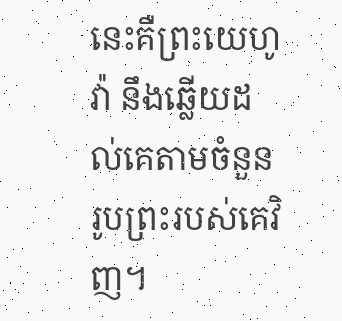នេះគឺព្រះយេហូវ៉ា នឹងឆ្លើយដល់គេតាមចំនួនរូបព្រះរបស់គេវិញ។